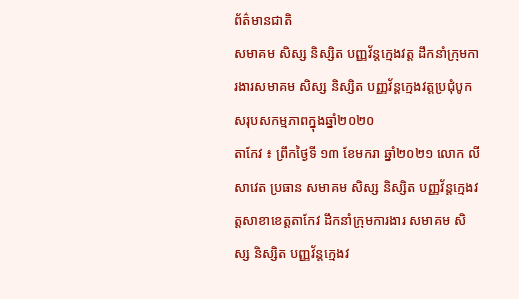ព័ត៌មានជាតិ
សមាគម សិស្ស និស្សិត បញ្ញវ័ន្តក្មេងវត្ត ដឹកនាំក្រុមការងារសមាគម សិស្ស និស្សិត បញ្ញវ័ន្តក្មេងវត្តប្រជុំបូកសរុបសកម្មភាពក្នុងឆ្នាំ២០២០
តាកែវ ៖ ព្រឹកថ្ងៃទី ១៣ ខែមករា ឆ្នាំ២០២១ លោក លី សាវេត ប្រធាន សមាគម សិស្ស និស្សិត បញ្ញវ័ន្តក្មេងវត្តសាខាខេត្តតាកែវ ដឹកនាំក្រុមការងារ សមាគម សិស្ស និស្សិត បញ្ញវ័ន្តក្មេងវ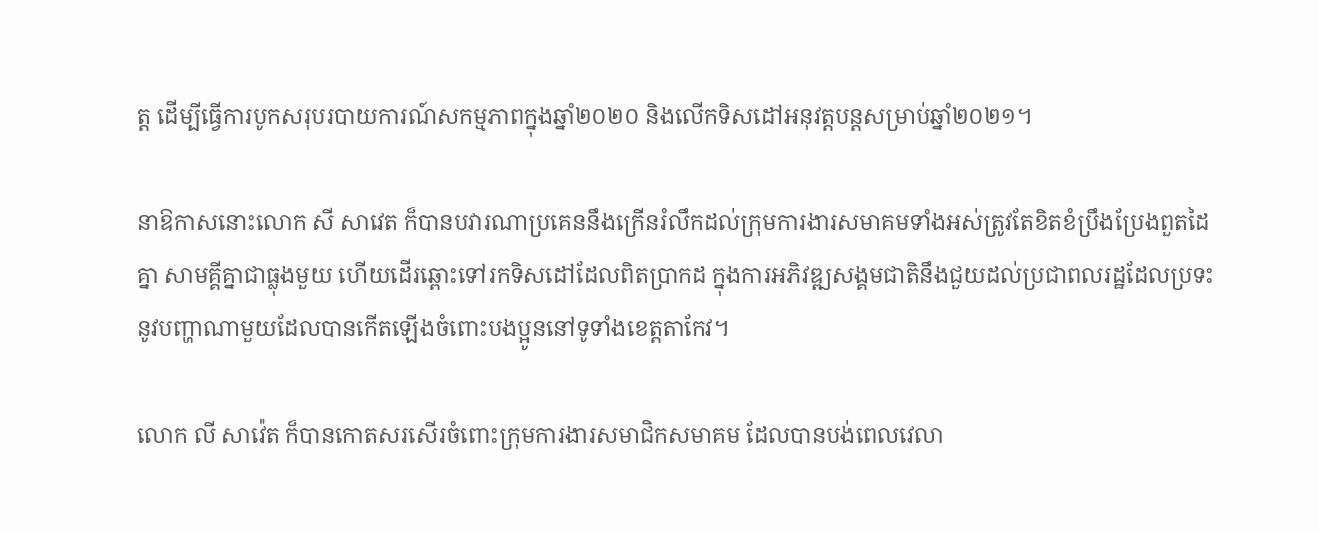ត្ត ដើម្បីធ្វើការបូកសរុបរបាយការណ៍សកម្មភាពក្នុងឆ្នាំ២០២០ និងលើកទិសដៅអនុវត្តបន្តសម្រាប់ឆ្នាំ២០២១។

នាឱកាសនោះលោក សី សាវេត ក៏បានបវារណាប្រគេននឹងក្រើនរំលឹកដល់ក្រុមការងារសមាគមទាំងអស់ត្រូវតែខិតខំប្រឹងប្រែងពួតដៃគ្នា សាមគ្គីគ្នាជាធ្លុងមួយ ហើយដើរឆ្ពោះទៅរកទិសដៅដែលពិតប្រាកដ ក្នុងការអភិវឌ្ឍសង្គមជាតិនឹងជួយដល់ប្រជាពលរដ្ឋដែលប្រទះនូវបញ្ហាណាមួយដែលបានកើតឡើងចំពោះបងប្អូននៅទូទាំងខេត្តតាកែវ។

លោក លី សាវ៉េត ក៏បានកោតសរសើរចំពោះក្រុមការងារសមាជិកសមាគម ដែលបានបង់ពេលវេលា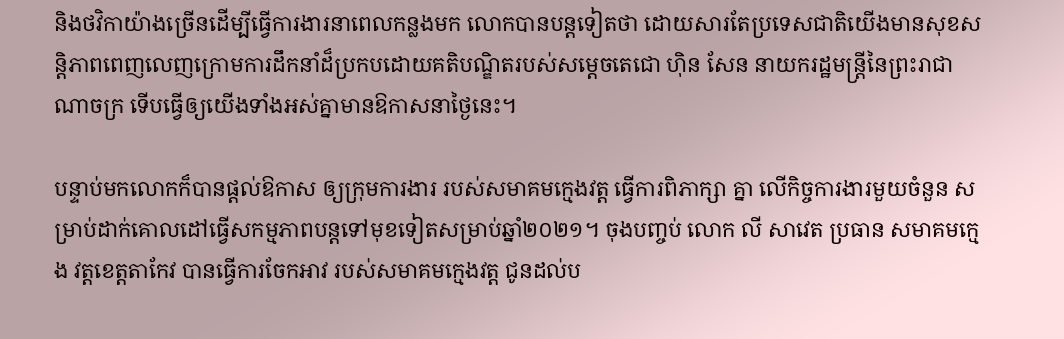និងថវិកាយ៉ាងច្រើនដើម្បីធ្វើការងារនាពេលកន្លងមក លោកបានបន្តទៀតថា ដោយសារតែប្រទេសជាតិយើងមានសុខសន្តិភាពពេញលេញក្រោមការដឹកនាំដ៏ប្រកបដោយគតិបណ្ឌិតរបស់សម្តេចតេជោ ហ៊ិន សែន នាយករដ្ឋមន្ត្រីនៃព្រះរាជាណាចក្រ ទើបធ្វើឲ្យយើងទាំងអស់គ្នាមានឱកាសនាថ្ងៃនេះ។

បន្ទាប់មកលោកក៏បានផ្តល់ឱកាស ឲ្យក្រុមការងារ របស់សមាគមក្មេងវត្ត ធ្វើការពិភាក្សា គ្នា លើកិច្ចការងារមួយចំនួន សម្រាប់ដាក់គោលដៅធ្វើសកម្មភាពបន្តទៅមុខទៀតសម្រាប់ឆ្នាំ២០២១។ ចុងបញ្ចប់ លោក លី សាវេត ប្រធាន សមាគមក្មេង វត្តខេត្តតាកែវ បានធ្វើការចែកអាវ របស់សមាគមក្មេងវត្ត ជូនដល់ប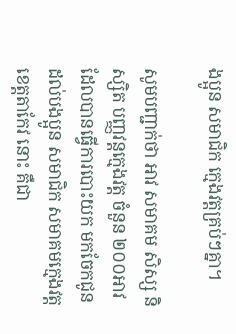ងប្អូន សមាជិក ក្មេងវត្តគ្រប់ៗគ្នា។

សូមបញ្ជាក់ថា អាវ សមាគម សិស្ស និស្សិត បញ្ញវន្តក្មេងវត្ត ចំនួន ២០០អាវ ដែលបានធ្វើការបោះយក មកចែកជូនដល់បងប្អូន សមាជិក សមាគមក្មេងវត្តខេត្តតាកែវ នោះ គឺជា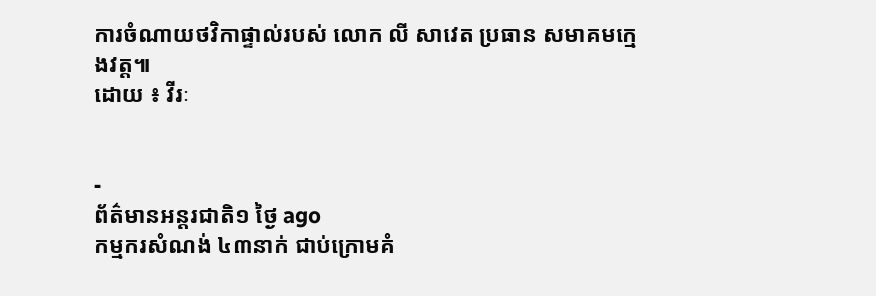ការចំណាយថវិកាផ្ទាល់របស់ លោក លី សាវេត ប្រធាន សមាគមក្មេងវត្ត៕
ដោយ ៖ វីរៈ


-
ព័ត៌មានអន្ដរជាតិ១ ថ្ងៃ ago
កម្មករសំណង់ ៤៣នាក់ ជាប់ក្រោមគំ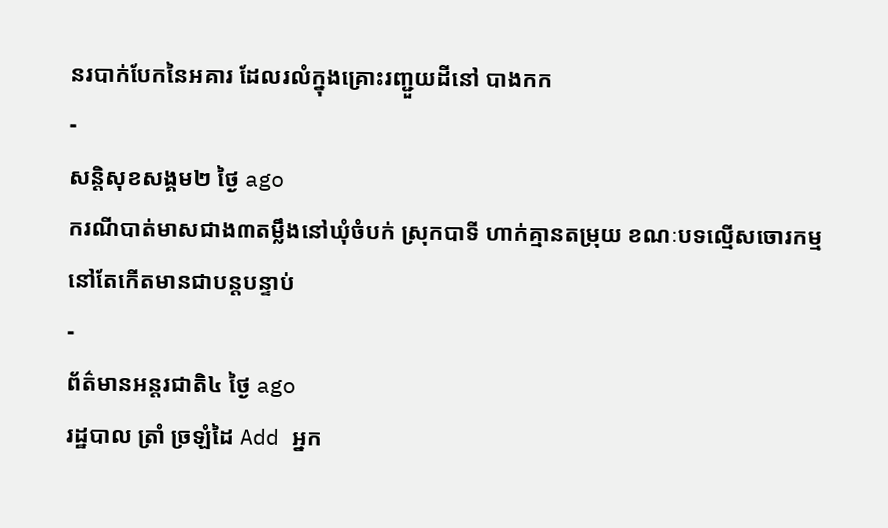នរបាក់បែកនៃអគារ ដែលរលំក្នុងគ្រោះរញ្ជួយដីនៅ បាងកក
-
សន្តិសុខសង្គម២ ថ្ងៃ ago
ករណីបាត់មាសជាង៣តម្លឹងនៅឃុំចំបក់ ស្រុកបាទី ហាក់គ្មានតម្រុយ ខណៈបទល្មើសចោរកម្មនៅតែកើតមានជាបន្តបន្ទាប់
-
ព័ត៌មានអន្ដរជាតិ៤ ថ្ងៃ ago
រដ្ឋបាល ត្រាំ ច្រឡំដៃ Add អ្នក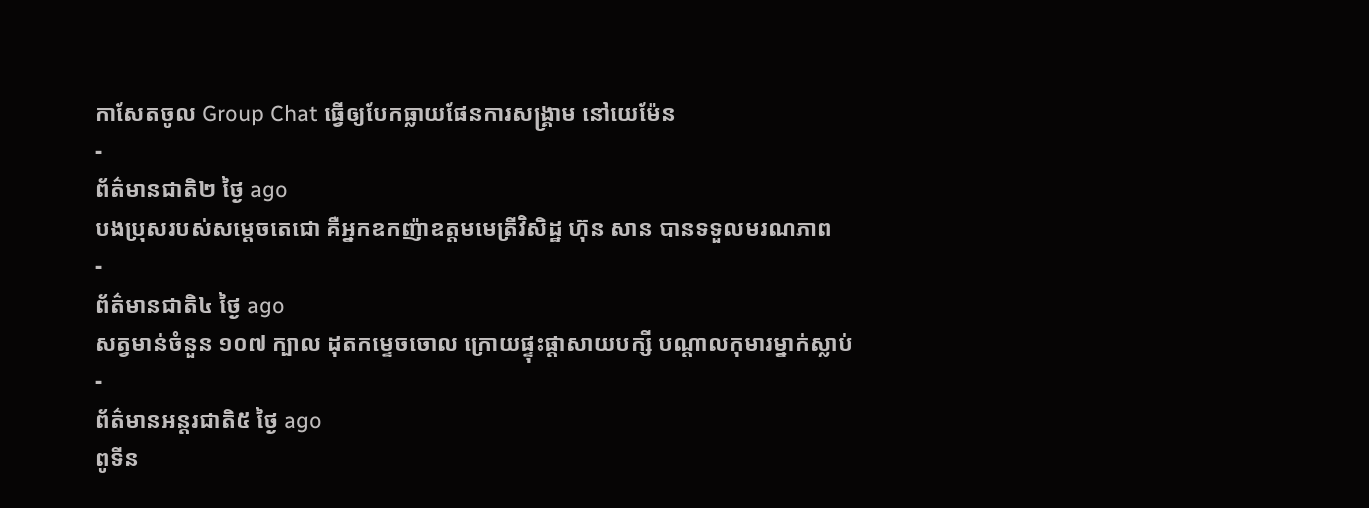កាសែតចូល Group Chat ធ្វើឲ្យបែកធ្លាយផែនការសង្គ្រាម នៅយេម៉ែន
-
ព័ត៌មានជាតិ២ ថ្ងៃ ago
បងប្រុសរបស់សម្ដេចតេជោ គឺអ្នកឧកញ៉ាឧត្តមមេត្រីវិសិដ្ឋ ហ៊ុន សាន បានទទួលមរណភាព
-
ព័ត៌មានជាតិ៤ ថ្ងៃ ago
សត្វមាន់ចំនួន ១០៧ ក្បាល ដុតកម្ទេចចោល ក្រោយផ្ទុះផ្ដាសាយបក្សី បណ្តាលកុមារម្នាក់ស្លាប់
-
ព័ត៌មានអន្ដរជាតិ៥ ថ្ងៃ ago
ពូទីន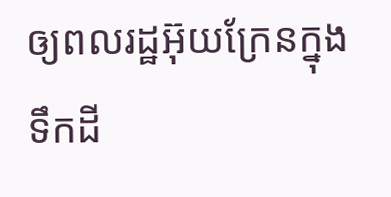ឲ្យពលរដ្ឋអ៊ុយក្រែនក្នុងទឹកដី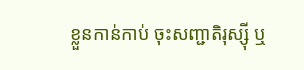ខ្លួនកាន់កាប់ ចុះសញ្ជាតិរុស្ស៊ី ឬ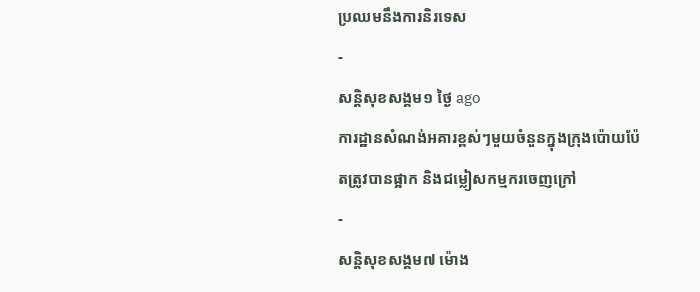ប្រឈមនឹងការនិរទេស
-
សន្តិសុខសង្គម១ ថ្ងៃ ago
ការដ្ឋានសំណង់អគារខ្ពស់ៗមួយចំនួនក្នុងក្រុងប៉ោយប៉ែតត្រូវបានផ្អាក និងជម្លៀសកម្មករចេញក្រៅ
-
សន្តិសុខសង្គម៧ ម៉ោង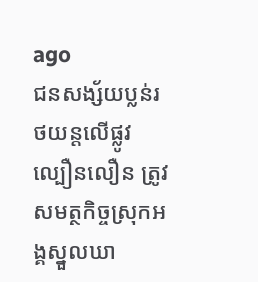ago
ជនសង្ស័យប្លន់រថយន្តលើផ្លូវល្បឿនលឿន ត្រូវសមត្ថកិច្ចស្រុកអង្គស្នួលឃា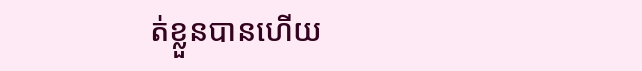ត់ខ្លួនបានហើយ